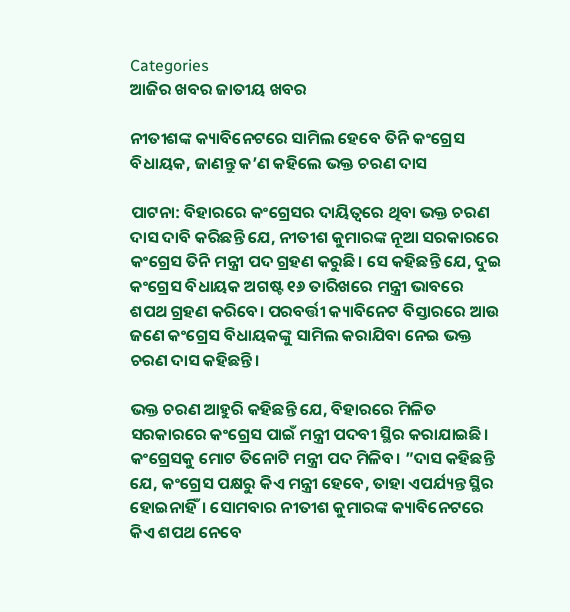Categories
ଆଜିର ଖବର ଜାତୀୟ ଖବର

ନୀତୀଶଙ୍କ କ୍ୟାବିନେଟରେ ସାମିଲ ହେବେ ତିନି କଂଗ୍ରେସ ବିଧାୟକ, ଜାଣନ୍ତୁ କ’ଣ କହିଲେ ଭକ୍ତ ଚରଣ ଦାସ

ପାଟନା: ବିହାରରେ କଂଗ୍ରେସର ଦାୟିତ୍ୱରେ ଥିବା ଭକ୍ତ ଚରଣ ଦାସ ଦାବି କରିଛନ୍ତି ଯେ, ନୀତୀଶ କୁମାରଙ୍କ ନୂଆ ସରକାରରେ କଂଗ୍ରେସ ତିନି ମନ୍ତ୍ରୀ ପଦ ଗ୍ରହଣ କରୁଛି। ସେ କହିଛନ୍ତି ଯେ, ଦୁଇ କଂଗ୍ରେସ ବିଧାୟକ ଅଗଷ୍ଟ ୧୬ ତାରିଖରେ ମନ୍ତ୍ରୀ ଭାବରେ ଶପଥ ଗ୍ରହଣ କରିବେ। ପରବର୍ତ୍ତୀ କ୍ୟାବିନେଟ ବିସ୍ତାରରେ ଆଉ ଜଣେ କଂଗ୍ରେସ ବିଧାୟକଙ୍କୁ ସାମିଲ କରାଯିବା ନେଇ ଭକ୍ତ ଚରଣ ଦାସ କହିଛନ୍ତି।

ଭକ୍ତ ଚରଣ ଆହୁରି କହିଛନ୍ତି ଯେ, ବିହାରରେ ମିଳିତ ସରକାରରେ କଂଗ୍ରେସ ପାଇଁ ମନ୍ତ୍ରୀ ପଦବୀ ସ୍ଥିର କରାଯାଇଛି। କଂଗ୍ରେସକୁ ମୋଟ ତିନୋଟି ମନ୍ତ୍ରୀ ପଦ ମିଳିବ। ”ଦାସ କହିଛନ୍ତି ଯେ, କଂଗ୍ରେସ ପକ୍ଷରୁ କିଏ ମନ୍ତ୍ରୀ ହେବେ, ତାହା ଏପର୍ଯ୍ୟନ୍ତ ସ୍ଥିର ହୋଇନାହିଁ। ସୋମବାର ନୀତୀଶ କୁମାରଙ୍କ କ୍ୟାବିନେଟରେ କିଏ ଶପଥ ନେବେ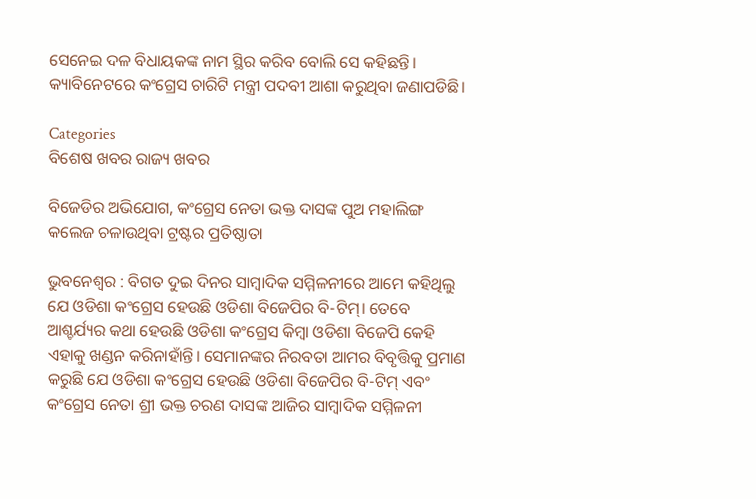ସେନେଇ ଦଳ ବିଧାୟକଙ୍କ ନାମ ସ୍ଥିର କରିବ ବୋଲି ସେ କହିଛନ୍ତି। କ୍ୟାବିନେଟରେ କଂଗ୍ରେସ ଚାରିଟି ମନ୍ତ୍ରୀ ପଦବୀ ଆଶା କରୁଥିବା ଜଣାପଡିଛି।

Categories
ବିଶେଷ ଖବର ରାଜ୍ୟ ଖବର

ବିଜେଡିର ଅଭିଯୋଗ, କଂଗ୍ରେସ ନେତା ଭକ୍ତ ଦାସଙ୍କ ପୁଅ ମହାଲିଙ୍ଗ କଲେଜ ଚଳାଉଥିବା ଟ୍ରଷ୍ଟର ପ୍ରତିଷ୍ଠାତା

ଭୁବନେଶ୍ୱର : ବିଗତ ଦୁଇ ଦିନର ସାମ୍ବାଦିକ ସମ୍ମିଳନୀରେ ଆମେ କହିଥିଲୁ ଯେ ଓଡିଶା କଂଗ୍ରେସ ହେଉଛି ଓଡିଶା ବିଜେପିର ବି-ଟିମ୍। ତେବେ ଆଶ୍ଚର୍ଯ୍ୟର କଥା ହେଉଛି ଓଡିଶା କଂଗ୍ରେସ କିମ୍ବା ଓଡିଶା ବିଜେପି କେହି ଏହାକୁ ଖଣ୍ଡନ କରିନାହାଁନ୍ତି। ସେମାନଙ୍କର ନିରବତା ଆମର ବିବୃତ୍ତିକୁ ପ୍ରମାଣ କରୁଛି ଯେ ଓଡିଶା କଂଗ୍ରେସ ହେଉଛି ଓଡିଶା ବିଜେପିର ବି-ଟିମ୍ ଏବଂ କଂଗ୍ରେସ ନେତା ଶ୍ରୀ ଭକ୍ତ ଚରଣ ଦାସଙ୍କ ଆଜିର ସାମ୍ବାଦିକ ସମ୍ମିଳନୀ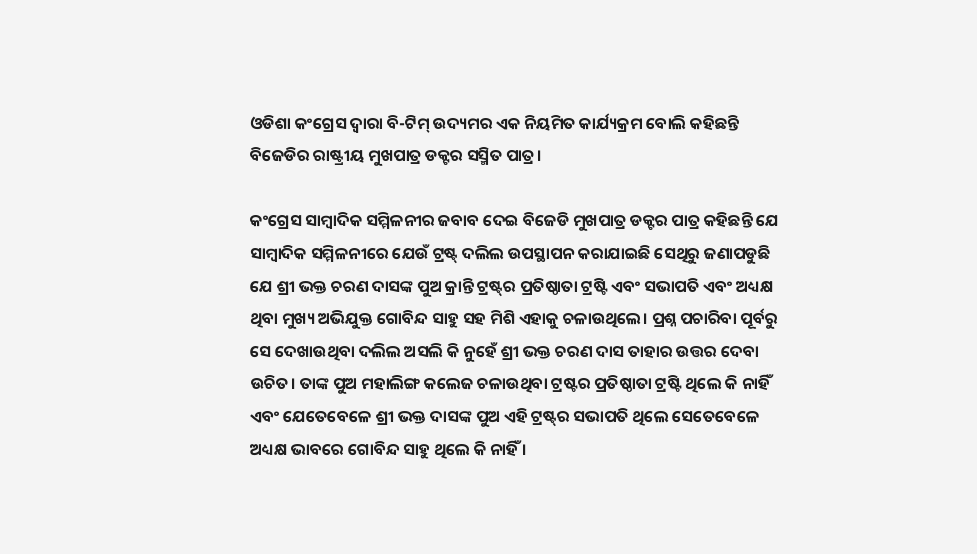ଓଡିଶା କଂଗ୍ରେସ ଦ୍ୱାରା ବି-ଟିମ୍‍ ଉଦ୍ୟମର ଏକ ନିୟମିତ କାର୍ଯ୍ୟକ୍ରମ ବୋଲି କହିଛନ୍ତି ବିଜେଡିର ରାଷ୍ଟ୍ରୀୟ ମୁଖପାତ୍ର ଡକ୍ଟର ସସ୍ମିତ ପାତ୍ର।

କଂଗ୍ରେସ ସାମ୍ବାଦିକ ସମ୍ମିଳନୀର ଜବାବ ଦେଇ ବିଜେଡି ମୁଖପାତ୍ର ଡକ୍ଟର ପାତ୍ର କହିଛନ୍ତି ଯେ ସାମ୍ବାଦିକ ସମ୍ମିଳନୀରେ ଯେଉଁ ଟ୍ରଷ୍ଟ୍ ଦଲିଲ ଉପସ୍ଥାପନ କରାଯାଇଛି ସେଥିରୁ ଜଣାପଡୁଛି ଯେ ଶ୍ରୀ ଭକ୍ତ ଚରଣ ଦାସଙ୍କ ପୁଅ କ୍ରାନ୍ତି ଟ୍ରଷ୍ଟ୍‌ର ପ୍ରତିଷ୍ଠାତା ଟ୍ରଷ୍ଟି ଏବଂ ସଭାପତି ଏବଂ ଅଧ୍ୟକ୍ଷ ଥିବା ମୁଖ୍ୟ ଅଭିଯୁକ୍ତ ଗୋବିନ୍ଦ ସାହୁ ସହ ମିଶି ଏହାକୁ ଚଳାଉଥିଲେ। ପ୍ରଶ୍ନ ପଚାରିବା ପୂର୍ବରୁ ସେ ଦେଖାଉଥିବା ଦଲିଲ ଅସଲି କି ନୁହେଁ ଶ୍ରୀ ଭକ୍ତ ଚରଣ ଦାସ ତାହାର ଉତ୍ତର ଦେବା ଉଚିତ। ତାଙ୍କ ପୁଅ ମହାଲିଙ୍ଗ କଲେଜ ଚଳାଉଥିବା ଟ୍ରଷ୍ଟର ପ୍ରତିଷ୍ଠାତା ଟ୍ରଷ୍ଟି ଥିଲେ କି ନାହିଁ ଏବଂ ଯେତେବେଳେ ଶ୍ରୀ ଭକ୍ତ ଦାସଙ୍କ ପୁଅ ଏହି ଟ୍ରଷ୍ଟ୍‌ର ସଭାପତି ଥିଲେ ସେତେବେଳେ ଅଧ୍ୟକ୍ଷ ଭାବରେ ଗୋବିନ୍ଦ ସାହୁ ଥିଲେ କି ନାହିଁ ।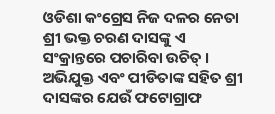ଓଡିଶା କଂଗ୍ରେସ ନିଜ ଦଳର ନେତା ଶ୍ରୀ ଭକ୍ତ ଚରଣ ଦାସଙ୍କୁ ଏ ସଂକ୍ରାନ୍ତରେ ପଚାରିବା ଉଚିତ୍‍ । ଅଭିଯୁକ୍ତ ଏବଂ ପୀଡିତାଙ୍କ ସହିତ ଶ୍ରୀ ଦାସଙ୍କର ଯେଉଁ ଫଟୋଗ୍ରାଫ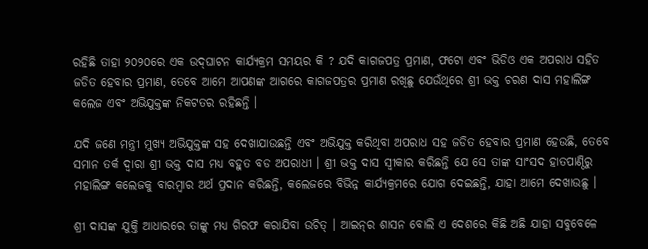ରହିଛି ତାହା ୨୦୨୦ରେ ଏକ ଉଦ୍‍ଘାଟନ କାର୍ଯ୍ୟକ୍ରମ ସମୟର କି ? ଯଦି କାଗଜପତ୍ର ପ୍ରମାଣ, ଫଟୋ ଏବଂ ଭିଡିଓ ଏକ ଅପରାଧ ସହିତ ଜଡିତ ହେବାର ପ୍ରମାଣ, ତେବେ ଆମେ ଆପଣଙ୍କ ଆଗରେ କାଗଜପତ୍ରର ପ୍ରମାଣ ରଖିଛୁ ଯେଉଁଥିରେ ଶ୍ରୀ ଭକ୍ତ ଚରଣ ଦାସ ମହାଲିଙ୍ଗ କଲେଜ ଏବଂ ଅଭିଯୁକ୍ତଙ୍କ ନିକଟତର ରହିଛନ୍ତି ।

ଯଦି ଜଣେ ମନ୍ତ୍ରୀ ମୁଖ୍ୟ ଅଭିଯୁକ୍ତଙ୍କ ସହ ଦେଖାଯାଉଛନ୍ତି ଏବଂ ଅଭିଯୁକ୍ତ କରିଥିବା ଅପରାଧ ସହ ଜଡିତ ହେବାର ପ୍ରମାଣ ହେଉଛି, ତେବେ ସମାନ ତର୍କ ଦ୍ୱାରା ଶ୍ରୀ ଭକ୍ତ ଦାସ ମଧ୍ୟ ବହୁତ ବଡ ଅପରାଧୀ । ଶ୍ରୀ ଭକ୍ତ ଦାସ ସ୍ୱୀକାର କରିଛନ୍ତି ଯେ ସେ ତାଙ୍କ ସାଂସଦ ହାତପାଣ୍ଠିରୁ ମହାଲିଙ୍ଗ କଲେଜକୁ ବାରମ୍ବାର ଅର୍ଥ ପ୍ରଦାନ କରିଛନ୍ତି, କଲେଜରେ ବିଭିନ୍ନ କାର୍ଯ୍ୟକ୍ରମରେ ଯୋଗ ଦେଇଛନ୍ତି, ଯାହା ଆମେ ଦେଖାଉଛୁ ।

ଶ୍ରୀ ଦାସଙ୍କ ଯୁକ୍ତି ଆଧାରରେ ତାଙ୍କୁ ମଧ୍ୟ ଗିରଫ କରାଯିବା ଉଚିତ୍‍ । ଆଇନ୍‌ର ଶାସନ ବୋଲି ଏ ଦେଶରେ କିଛି ଅଛି ଯାହା ସବୁବେଳେ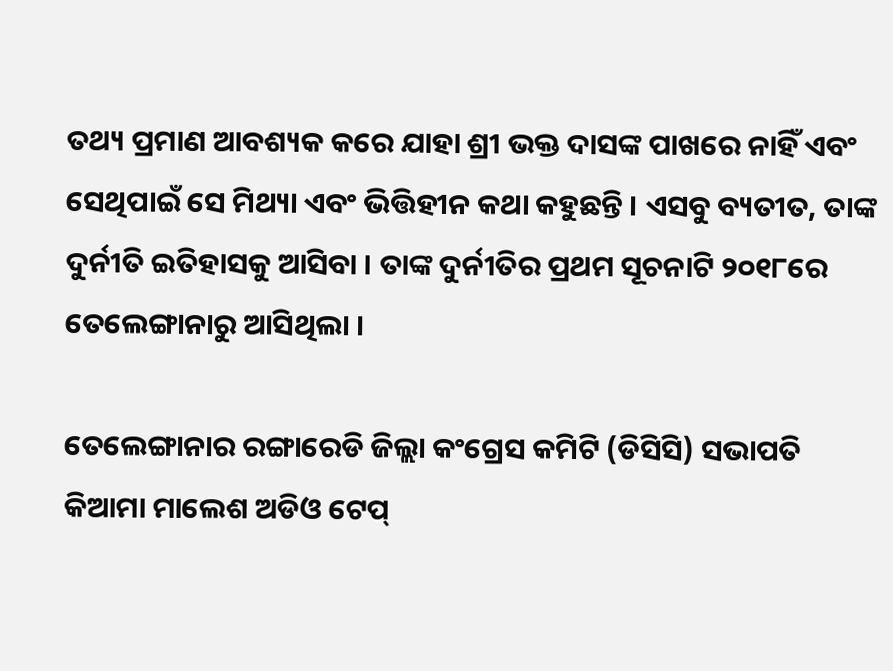ତଥ୍ୟ ପ୍ରମାଣ ଆବଶ୍ୟକ କରେ ଯାହା ଶ୍ରୀ ଭକ୍ତ ଦାସଙ୍କ ପାଖରେ ନାହିଁ ଏବଂ ସେଥିପାଇଁ ସେ ମିଥ୍ୟା ଏବଂ ଭିତ୍ତିହୀନ କଥା କହୁଛନ୍ତି । ଏସବୁ ବ୍ୟତୀତ, ତାଙ୍କ ଦୁର୍ନୀତି ଇତିହାସକୁ ଆସିବା । ତାଙ୍କ ଦୁର୍ନୀତିର ପ୍ରଥମ ସୂଚନାଟି ୨୦୧୮ରେ ତେଲେଙ୍ଗାନାରୁ ଆସିଥିଲା ।

ତେଲେଙ୍ଗାନାର ରଙ୍ଗାରେଡି ଜିଲ୍ଲା କଂଗ୍ରେସ କମିଟି (ଡିସିସି) ସଭାପତି କିଆମା ମାଲେଶ ଅଡିଓ ଟେପ୍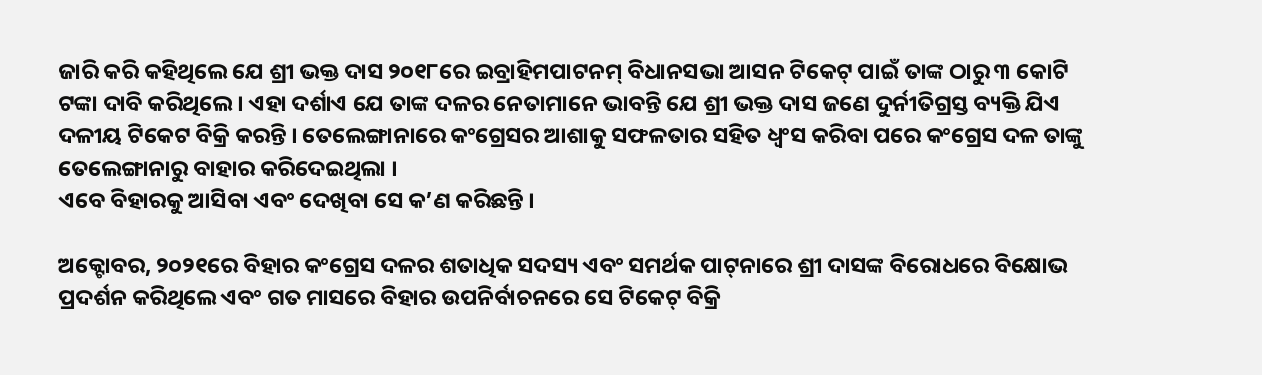ଜାରି କରି କହିଥିଲେ ଯେ ଶ୍ରୀ ଭକ୍ତ ଦାସ ୨୦୧୮ରେ ଇବ୍ରାହିମପାଟନମ୍ ବିଧାନସଭା ଆସନ ଟିକେଟ୍ ପାଇଁ ତାଙ୍କ ଠାରୁ ୩ କୋଟି ଟଙ୍କା ଦାବି କରିଥିଲେ । ଏହା ଦର୍ଶାଏ ଯେ ତାଙ୍କ ଦଳର ନେତାମାନେ ଭାବନ୍ତି ଯେ ଶ୍ରୀ ଭକ୍ତ ଦାସ ଜଣେ ଦୁର୍ନୀତିଗ୍ରସ୍ତ ବ୍ୟକ୍ତି ଯିଏ ଦଳୀୟ ଟିକେଟ ବିକ୍ରି କରନ୍ତି । ତେଲେଙ୍ଗାନାରେ କଂଗ୍ରେସର ଆଶାକୁ ସଫଳତାର ସହିତ ଧ୍ୱଂସ କରିବା ପରେ କଂଗ୍ରେସ ଦଳ ତାଙ୍କୁ ତେଲେଙ୍ଗାନାରୁ ବାହାର କରିଦେଇଥିଲା ।
ଏବେ ବିହାରକୁ ଆସିବା ଏବଂ ଦେଖିବା ସେ କ’ଣ କରିଛନ୍ତି ।

ଅକ୍ଟୋବର, ୨୦୨୧ରେ ବିହାର କଂଗ୍ରେସ ଦଳର ଶତାଧିକ ସଦସ୍ୟ ଏବଂ ସମର୍ଥକ ପାଟ୍‌ନାରେ ଶ୍ରୀ ଦାସଙ୍କ ବିରୋଧରେ ବିକ୍ଷୋଭ ପ୍ରଦର୍ଶନ କରିଥିଲେ ଏବଂ ଗତ ମାସରେ ବିହାର ଉପନିର୍ବାଚନରେ ସେ ଟିକେଟ୍ ବିକ୍ରି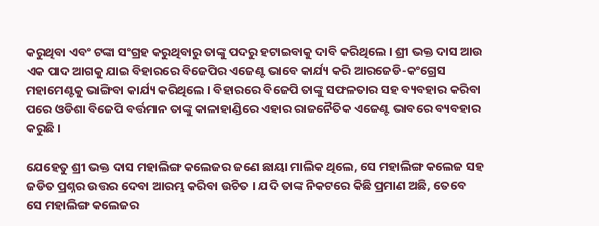କରୁଥିବା ଏବଂ ଟଙ୍କା ସଂଗ୍ରହ କରୁଥିବାରୁ ତାଙ୍କୁ ପଦରୁ ହଟାଇବାକୁ ଦାବି କରିଥିଲେ । ଶ୍ରୀ ଭକ୍ତ ଦାସ ଆଉ ଏକ ପାଦ ଆଗକୁ ଯାଇ ବିହାରରେ ବିଜେପିର ଏଜେଣ୍ଟ ଭାବେ କାର୍ଯ୍ୟ କରି ଆରଜେଡି-କଂଗ୍ରେସ ମହାମେଣ୍ଟକୁ ଭାଙ୍ଗିବା କାର୍ଯ୍ୟ କରିଥିଲେ । ବିହାରରେ ବିଜେପି ତାଙ୍କୁ ସଫଳତାର ସହ ବ୍ୟବହାର କରିବା ପରେ ଓଡିଶା ବିଜେପି ବର୍ତ୍ତମାନ ତାଙ୍କୁ କାଳାହାଣ୍ଡିରେ ଏହାର ରାଜନୈତିକ ଏଜେଣ୍ଟ ଭାବରେ ବ୍ୟବହାର କରୁଛି ।

ଯେହେତୁ ଶ୍ରୀ ଭକ୍ତ ଦାସ ମହାଲିଙ୍ଗ କଲେଜର ଜଣେ ଛାୟା ମାଲିକ ଥିଲେ, ସେ ମହାଲିଙ୍ଗ କଲେଜ ସହ ଜଡିତ ପ୍ରଶ୍ନର ଉତ୍ତର ଦେବା ଆରମ୍ଭ କରିବା ଉଚିତ । ଯଦି ତାଙ୍କ ନିକଟରେ କିଛି ପ୍ରମାଣ ଅଛି, ତେବେ ସେ ମହାଲିଙ୍ଗ କଲେଜର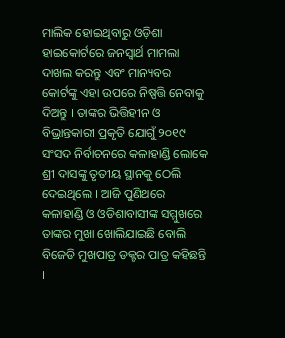ମାଲିକ ହୋଇଥିବାରୁ ଓଡ଼ିଶା ହାଇକୋର୍ଟରେ ଜନସ୍ୱାର୍ଥ ମାମଲା ଦାଖଲ କରନ୍ତୁ ଏବଂ ମାନ୍ୟବର କୋର୍ଟଙ୍କୁ ଏହା ଉପରେ ନିଷ୍ପତ୍ତି ନେବାକୁ ଦିଅନ୍ତୁ । ତାଙ୍କର ଭିତ୍ତିହୀନ ଓ ବିଭ୍ରାନ୍ତକାରୀ ପ୍ରକୃତି ଯୋଗୁଁ ୨୦୧୯ ସଂସଦ ନିର୍ବାଚନରେ କଳାହାଣ୍ଡି ଲୋକେ ଶ୍ରୀ ଦାସଙ୍କୁ ତୃତୀୟ ସ୍ଥାନକୁ ଠେଲି ଦେଇଥିଲେ । ଆଜି ପୁଣିଥରେ କଳାହାଣ୍ଡି ଓ ଓଡିଶାବାସୀଙ୍କ ସମ୍ମୁଖରେ ତାଙ୍କର ମୁଖା ଖୋଲିଯାଇଛି ବୋଲି ବିଜେଡି ମୁଖପାତ୍ର ଡକ୍ଟର ପାତ୍ର କହିଛନ୍ତି ।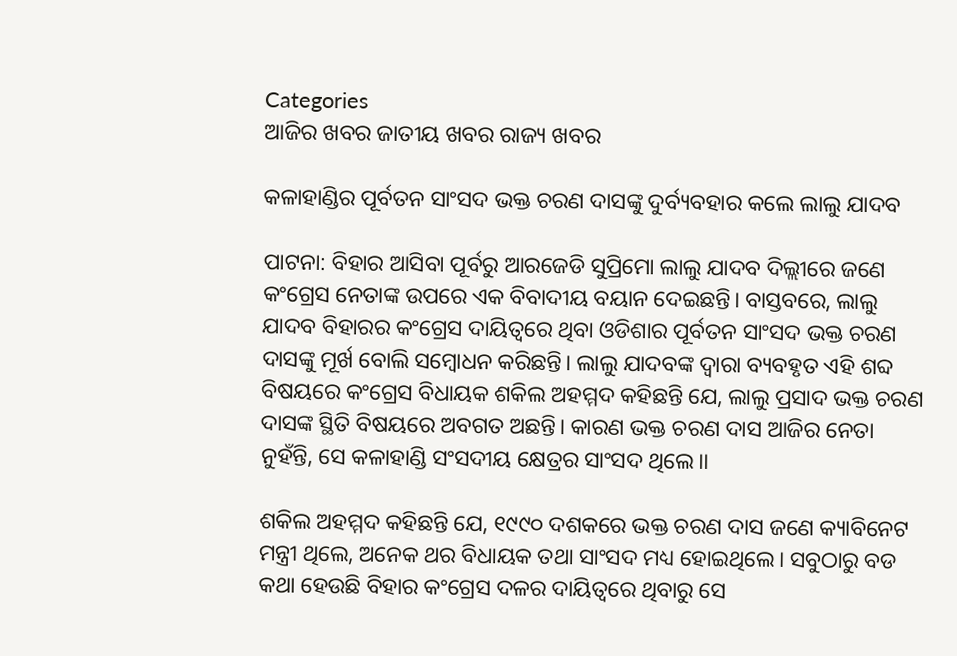Categories
ଆଜିର ଖବର ଜାତୀୟ ଖବର ରାଜ୍ୟ ଖବର

କଳାହାଣ୍ଡିର ପୂର୍ବତନ ସାଂସଦ ଭକ୍ତ ଚରଣ ଦାସଙ୍କୁ ଦୁର୍ବ୍ୟବହାର କଲେ ଲାଲୁ ଯାଦବ

ପାଟନା: ବିହାର ଆସିବା ପୂର୍ବରୁ ଆରଜେଡି ସୁପ୍ରିମୋ ଲାଲୁ ଯାଦବ ଦିଲ୍ଲୀରେ ଜଣେ କଂଗ୍ରେସ ନେତାଙ୍କ ଉପରେ ଏକ ବିବାଦୀୟ ବୟାନ ଦେଇଛନ୍ତି। ବାସ୍ତବରେ, ଲାଲୁ ଯାଦବ ବିହାରର କଂଗ୍ରେସ ଦାୟିତ୍ୱରେ ଥିବା ଓଡିଶାର ପୂର୍ବତନ ସାଂସଦ ଭକ୍ତ ଚରଣ ଦାସଙ୍କୁ ମୂର୍ଖ ବୋଲି ସମ୍ବୋଧନ କରିଛନ୍ତି। ଲାଲୁ ଯାଦବଙ୍କ ଦ୍ୱାରା ବ୍ୟବହୃତ ଏହି ଶବ୍ଦ ବିଷୟରେ କଂଗ୍ରେସ ବିଧାୟକ ଶକିଲ ଅହମ୍ମଦ କହିଛନ୍ତି ଯେ, ଲାଲୁ ପ୍ରସାଦ ଭକ୍ତ ଚରଣ ଦାସଙ୍କ ସ୍ଥିତି ବିଷୟରେ ଅବଗତ ଅଛନ୍ତି। କାରଣ ଭକ୍ତ ଚରଣ ଦାସ ଆଜିର ନେତା ନୁହଁନ୍ତି, ସେ କଳାହାଣ୍ଡି ସଂସଦୀୟ କ୍ଷେତ୍ରର ସାଂସଦ ଥିଲେ।।

ଶକିଲ ଅହମ୍ମଦ କହିଛନ୍ତି ଯେ, ୧୯୯୦ ଦଶକରେ ଭକ୍ତ ଚରଣ ଦାସ ଜଣେ କ୍ୟାବିନେଟ ମନ୍ତ୍ରୀ ଥିଲେ, ଅନେକ ଥର ବିଧାୟକ ତଥା ସାଂସଦ ମଧ୍ୟ ହୋଇଥିଲେ। ସବୁଠାରୁ ବଡ କଥା ହେଉଛି ବିହାର କଂଗ୍ରେସ ଦଳର ଦାୟିତ୍ୱରେ ଥିବାରୁ ସେ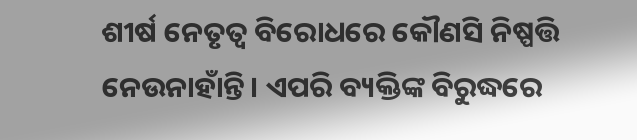ଶୀର୍ଷ ନେତୃତ୍ୱ ବିରୋଧରେ କୌଣସି ନିଷ୍ପତ୍ତି ନେଉନାହାଁନ୍ତି। ଏପରି ବ୍ୟକ୍ତିଙ୍କ ବିରୁଦ୍ଧରେ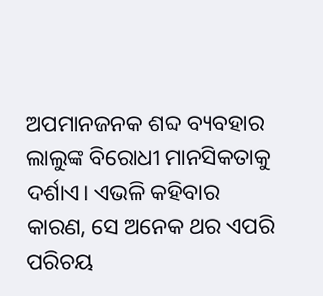ଅପମାନଜନକ ଶବ୍ଦ ବ୍ୟବହାର ଲାଲୁଙ୍କ ବିରୋଧୀ ମାନସିକତାକୁ ଦର୍ଶାଏ। ଏଭଳି କହିବାର କାରଣ, ସେ ଅନେକ ଥର ଏପରି ପରିଚୟ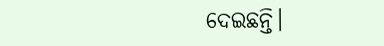ଦେଇଛନ୍ତି।